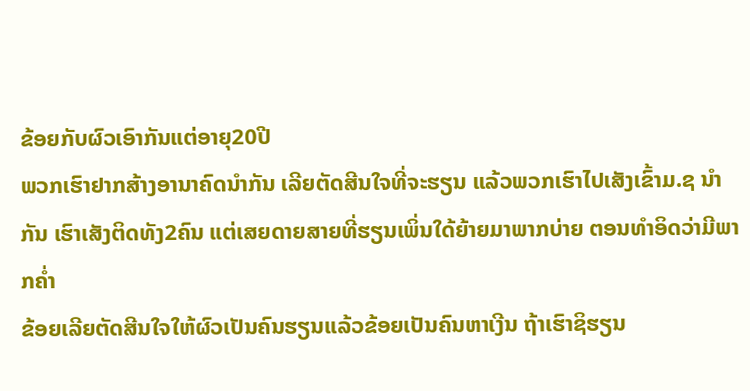ຂ້ອຍກັບຜົວເອົາກັນແຕ່ອາຍຸ20ປີ
ພວກເຮົາຢາກສ້າງອານາຄົດນຳກັນ ເລີຍຕັດສີນໃຈທີ່ຈະຮຽນ ແລ້ວພວກເຮົາໄປເສັງເຂົ້າມ.ຊ ນຳກັນ ເຮົາເສັງຕິດທັງ2ຄົນ ແຕ່ເສຍດາຍສາຍທີ່ຮຽນເພິ່ນໃດ້ຍ້າຍມາພາກບ່າຍ ຕອນທຳອິດວ່າມີພາກຄ່ຳ
ຂ້ອຍເລີຍຕັດສີນໃຈໃຫ້ຜົວເປັນຄົນຮຽນແລ້ວຂ້ອຍເປັນຄົນຫາເງີນ ຖ້າເຮົາຊິຮຽນ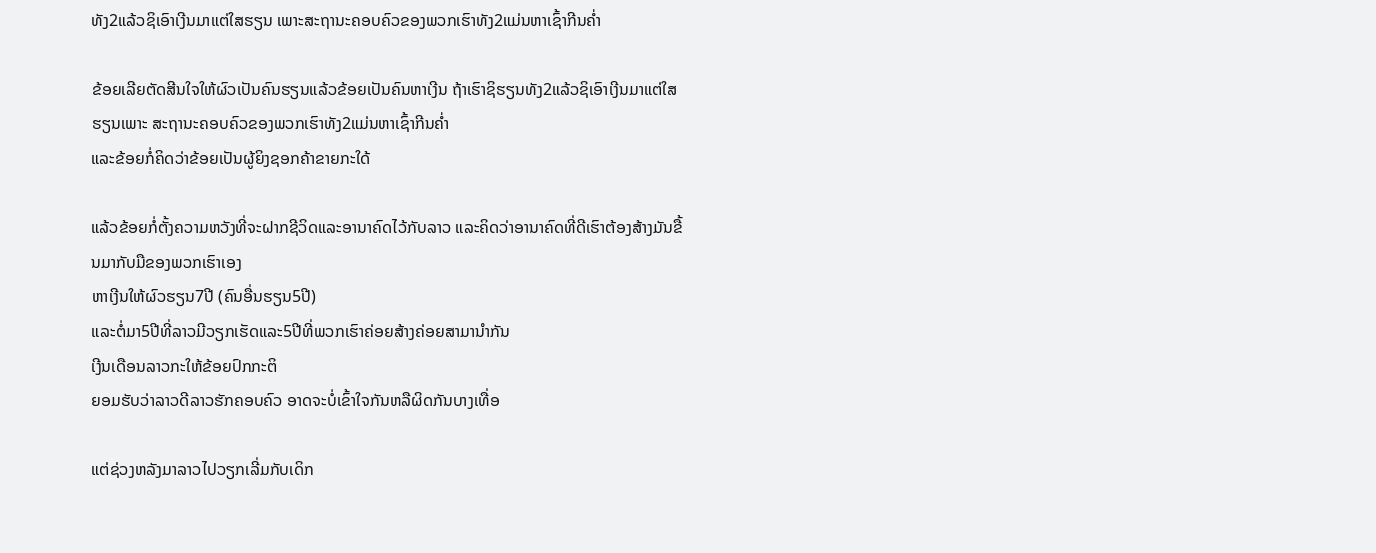ທັງ2ແລ້ວຊິເອົາເງີນມາແຕ່ໃສຮຽນ ເພາະສະຖານະຄອບຄົວຂອງພວກເຮົາທັງ2ແມ່ນຫາເຊົ້າກີນຄ່ຳ

ຂ້ອຍເລີຍຕັດສີນໃຈໃຫ້ຜົວເປັນຄົນຮຽນແລ້ວຂ້ອຍເປັນຄົນຫາເງີນ ຖ້າເຮົາຊິຮຽນທັງ2ແລ້ວຊິເອົາເງີນມາແຕ່ໃສຮຽນເພາະ ສະຖານະຄອບຄົວຂອງພວກເຮົາທັງ2ແມ່ນຫາເຊົ້າກີນຄ່ຳ
ແລະຂ້ອຍກໍ່ຄິດວ່າຂ້ອຍເປັນຜູ້ຍິງຊອກຄ້າຂາຍກະໃດ້

ແລ້ວຂ້ອຍກໍ່ຕັ້ງຄວາມຫວັງທີ່ຈະຝາກຊີວິດແລະອານາຄົດໄວ້ກັບລາວ ແລະຄິດວ່າອານາຄົດທີ່ດີເຮົາຕ້ອງສ້າງມັນຂື້ນມາກັບມືຂອງພວກເຮົາເອງ
ຫາເງີນໃຫ້ຜົວຮຽນ7ປີ (ຄົນອື່ນຮຽນ5ປີ)
ແລະຕໍ່ມາ5ປີທີ່ລາວມີວຽກເຮັດແລະ5ປີທີ່ພວກເຮົາຄ່ອຍສ້າງຄ່ອຍສາມານຳກັນ
ເງີນເດືອນລາວກະໃຫ້ຂ້ອຍປົກກະຕິ
ຍອມຮັບວ່າລາວດີລາວຮັກຄອບຄົວ ອາດຈະບໍ່ເຂົ້າໃຈກັນຫລືຜິດກັນບາງເທື່ອ

ແຕ່ຊ່ວງຫລັງມາລາວໄປວຽກເລີ່ມກັບເດິກ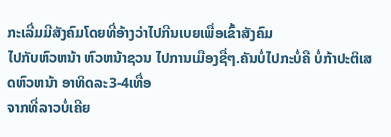ກະເລີ່ມມີສັງຄົມໂດຍທີ່ອ້າງວ່າໄປກີນເບຍເພື່ອເຂົ້າສັງຄົມ
ໄປກັບຫົວຫນ້າ ຫົວຫນ້າຊວນ ໄປການເມືອງຊື່ໆ.ຄັນບໍ່ໄປກະບໍ່ຄື ບໍ່ກ້າປະຕິເສດຫົວຫນ້າ ອາທິດລະ3-4ເທື່ອ
ຈາກທີ່ລາວບໍ່ເຄີຍ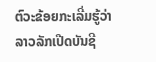ຕົວະຂ້ອຍກະເລີ່ມຮູ້ວ່າລາວລັກເປີດບັນຊີ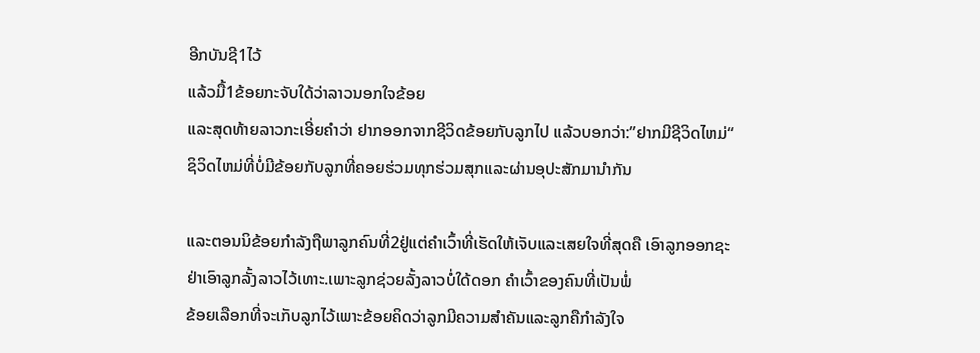ອີກບັນຊີ1ໄວ້
ແລ້ວມື້1ຂ້ອຍກະຈັບໃດ້ວ່າລາວນອກໃຈຂ້ອຍ
ແລະສຸດທ້າຍລາວກະເອີ່ຍຄຳວ່າ ຢາກອອກຈາກຊີວິດຂ້ອຍກັບລູກໄປ ແລ້ວບອກວ່າ:”ຢາກມີຊີວິດໄຫມ່“
ຊິວິດໄຫມ່ທີ່ບໍ່ມີຂ້ອຍກັບລູກທີ່ຄອຍຮ່ວມທຸກຮ່ວມສຸກແລະຜ່ານອຸປະສັກມານຳກັນ

ແລະຕອນນິຂ້ອຍກຳລັງຖືພາລູກຄົນທີ່2ຢູ່ແຕ່ຄຳເວົ້າທີ່ເຮັດໃຫ້ເຈັບແລະເສຍໃຈທີ່ສຸດຄື ເອົາລູກອອກຊະ
ຢ່າເອົາລູກລັ້ງລາວໄວ້ເທາະ.ເພາະລູກຊ່ວຍລັ້ງລາວບໍ່ໃດ້ດອກ ຄຳເວົ້າຂອງຄົນທີ່ເປັນພໍ່
ຂ້ອຍເລືອກທີ່ຈະເກັບລູກໄວ້ເພາະຂ້ອຍຄິດວ່າລູກມີຄວາມສຳຄັນແລະລູກຄືກຳລັງໃຈ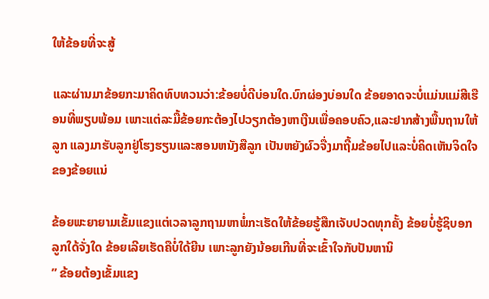ໃຫ້ຂ້ອຍທີ່ຈະສູ້

ແລະຜ່ານມາຂ້ອຍກະມາຄິດທົບທວນວ່າ:ຂ້ອຍບໍ່ດີບ່ອນໃດ.ບົກຜ່ອງບ່ອນໃດ ຂ້ອຍອາດຈະບໍ່ແມ່ນແມ່ສີເຮືອນທີ່ພຽບພ້ອມ ເພາະແຕ່ລະມື້ຂ້ອຍກະຕ້ອງໄປວຽກຕ້ອງຫາເງີນເພື່ອຄອບຄົວ,ແລະຢາກສ້າງພື້ນຖານໃຫ້ລູກ ແລງມາຮັບລູກຢູ່ໂຮງຮຽນແລະສອນຫນັງສືລູກ ເປັນຫຍັງຜົວຈື່ງມາຖີ້ມຂ້ອຍໄປແລະບໍ່ຄິດເຫັນຈິດໃຈຂອງຂ້ອຍແນ່

ຂ້ອຍພະຍາຍາມເຂັ້ມແຂງແຕ່ເວລາລູກຖາມຫາພໍ່ກະເຮັດໃຫ້ຂ້ອຍຮູ້ສືກເຈັບປວດທຸກຄັ້ງ ຂ້ອຍບໍ່ຮູ້ຊິບອກລູກໃດ້ຈັ່ງໃດ ຂ້ອຍເລີຍເຮັດຄືບໍ່ໃດ້ຍີນ ເພາະລູກຍັງນ້ອຍເກີນທີ່ຈະເຂົ້າໃຈກັບປັນຫານິ
” ຂ້ອຍຕ້ອງເຂັ້ມແຂງ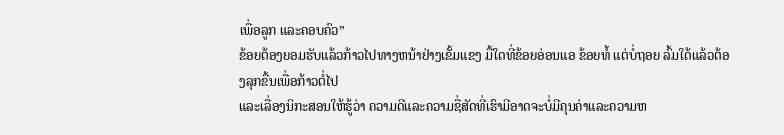ເພື່ອລູກ ແລະຄອບຄົວ”
ຂ້ອຍຕ້ອງຍອມຮັບແລ້ວກ້າວໄປທາງຫນ້າຢ່າງເຂັ້ມແຂງ ມື້ໃດທີ່ຂ້ອຍອ່ອນແອ ຂ້ອຍທໍ້ ແຕ່ບໍ່ຖອຍ ລົ້ມໃດ້ແລ້ວຕ້ອງລຸກຂື້ນເພື່ອກ້າວຕໍ່ໄປ
ແລະເລື່ອງນິກະສອນໃຫ້ຮູ້ວ່າ ຄວາມດີແລະຄວາມຊື່ສັດທີ່ເຮົາມີອາດຈະບໍ່ມີຄຸນຄ່າແລະຄວາມຫ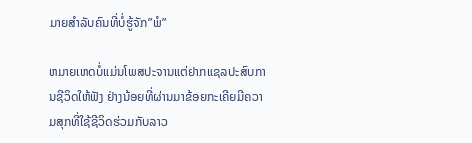ມາຍສຳລັບຄົນທີ່ບໍ່ຮູ້ຈັກ”ພໍ”

ຫມາຍເຫດບໍ່ແມ່ນໂພສປະຈານແຕ່ຢາກແຊລປະສົບການຊີວິດໃຫ້ຟັງ ຢ່າງນ້ອຍທີ່ຜ່ານມາຂ້ອຍກະເຄີຍມີຄວາມສຸກທີ່ໃຊ້ຊີວິດຮ່ວມກັບລາວ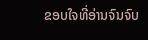ຂອບໃຈທີ່ອ່ານຈົນຈົບ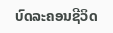ບົດລະຄອນຊີວິດ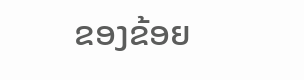ຂອງຂ້ອຍ